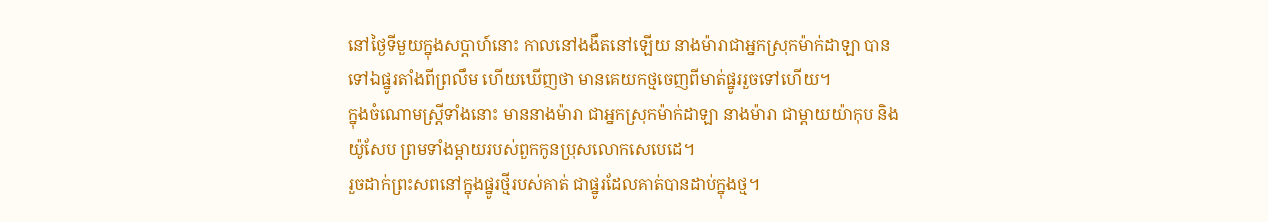នៅថ្ងៃទីមួយក្នុងសប្ដាហ៍នោះ កាលនៅងងឹតនៅឡើយ នាងម៉ារាជាអ្នកស្រុកម៉ាក់ដាឡា បានទៅឯផ្នូរតាំងពីព្រលឹម ហើយឃើញថា មានគេយកថ្មចេញពីមាត់ផ្នូររួចទៅហើយ។
ក្នុងចំណោមស្ត្រីទាំងនោះ មាននាងម៉ារា ជាអ្នកស្រុកម៉ាក់ដាឡា នាងម៉ារា ជាម្តាយយ៉ាកុប និងយ៉ូសែប ព្រមទាំងម្តាយរបស់ពួកកូនប្រុសលោកសេបេដេ។
រួចដាក់ព្រះសពនៅក្នុងផ្នូរថ្មីរបស់គាត់ ជាផ្នូរដែលគាត់បានដាប់ក្នុងថ្ម។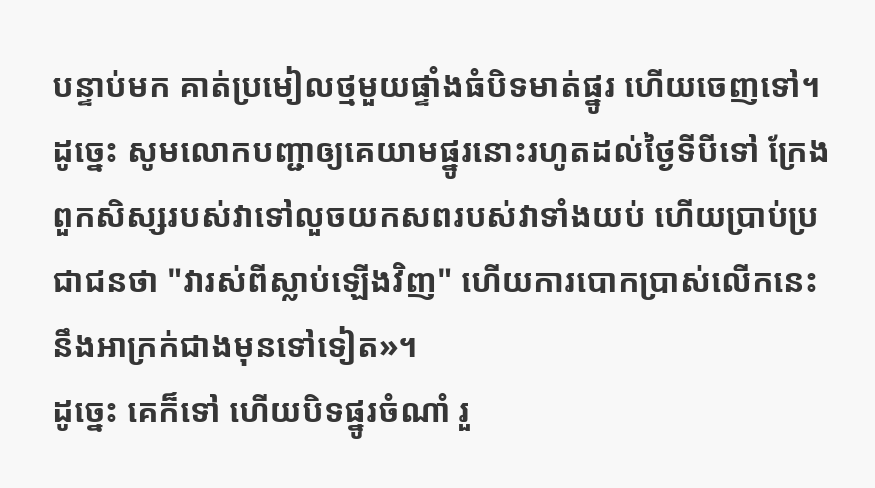បន្ទាប់មក គាត់ប្រមៀលថ្មមួយផ្ទាំងធំបិទមាត់ផ្នូរ ហើយចេញទៅ។
ដូច្នេះ សូមលោកបញ្ជាឲ្យគេយាមផ្នូរនោះរហូតដល់ថ្ងៃទីបីទៅ ក្រែងពួកសិស្សរបស់វាទៅលួចយកសពរបស់វាទាំងយប់ ហើយប្រាប់ប្រជាជនថា "វារស់ពីស្លាប់ឡើងវិញ" ហើយការបោកប្រាស់លើកនេះនឹងអាក្រក់ជាងមុនទៅទៀត»។
ដូច្នេះ គេក៏ទៅ ហើយបិទផ្នូរចំណាំ រួ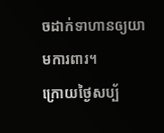ចដាក់ទាហានឲ្យយាមការពារ។
ក្រោយថ្ងៃសប្ប័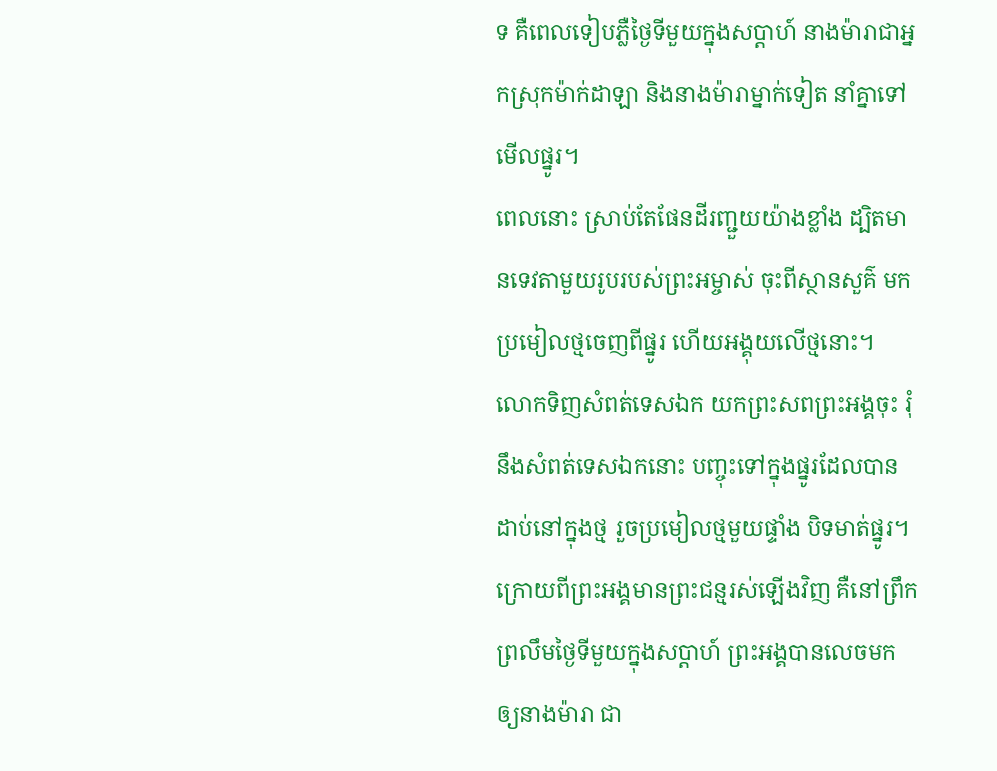ទ គឺពេលទៀបភ្លឺថ្ងៃទីមួយក្នុងសប្ដាហ៍ នាងម៉ារាជាអ្នកស្រុកម៉ាក់ដាឡា និងនាងម៉ារាម្នាក់ទៀត នាំគ្នាទៅមើលផ្នូរ។
ពេលនោះ ស្រាប់តែផែនដីរញ្ជួយយ៉ាងខ្លាំង ដ្បិតមានទេវតាមួយរូបរបស់ព្រះអម្ចាស់ ចុះពីស្ថានសួគ៌ មកប្រមៀលថ្មចេញពីផ្នូរ ហើយអង្គុយលើថ្មនោះ។
លោកទិញសំពត់ទេសឯក យកព្រះសពព្រះអង្គចុះ រុំនឹងសំពត់ទេសឯកនោះ បញ្ចុះទៅក្នុងផ្នូរដែលបានដាប់នៅក្នុងថ្ម រួចប្រមៀលថ្មមួយផ្ទាំង បិទមាត់ផ្នូរ។
ក្រោយពីព្រះអង្គមានព្រះជន្មរស់ឡើងវិញ គឺនៅព្រឹកព្រលឹមថ្ងៃទីមួយក្នុងសប្ដាហ៍ ព្រះអង្គបានលេចមកឲ្យនាងម៉ារា ជា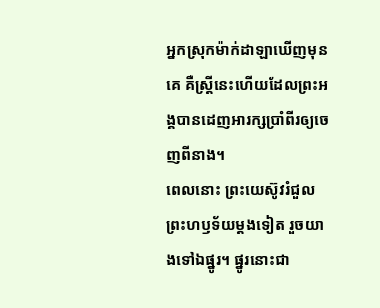អ្នកស្រុកម៉ាក់ដាឡាឃើញមុនគេ គឺស្ត្រីនេះហើយដែលព្រះអង្គបានដេញអារក្សប្រាំពីរឲ្យចេញពីនាង។
ពេលនោះ ព្រះយេស៊ូវរំជួលព្រះហឫទ័យម្តងទៀត រួចយាងទៅឯផ្នូរ។ ផ្នូរនោះជា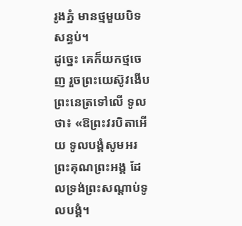រូងភ្នំ មានថ្មមួយបិទសន្ធប់។
ដូច្នេះ គេក៏យកថ្មចេញ រួចព្រះយេស៊ូវងើបព្រះនេត្រទៅលើ ទូលថា៖ «ឱព្រះវរបិតាអើយ ទូលបង្គំសូមអរព្រះគុណព្រះអង្គ ដែលទ្រង់ព្រះសណ្ដាប់ទូលបង្គំ។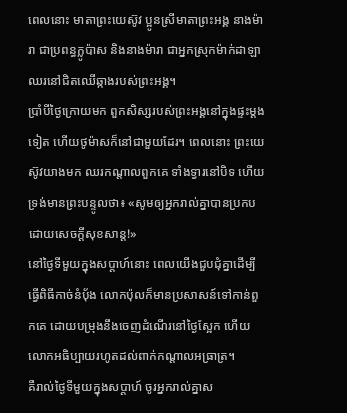ពេលនោះ មាតាព្រះយេស៊ូវ ប្អូនស្រីមាតាព្រះអង្គ នាងម៉ារា ជាប្រពន្ធក្លូប៉ាស និងនាងម៉ារា ជាអ្នកស្រុកម៉ាក់ដាឡា ឈរនៅជិតឈើឆ្កាងរបស់ព្រះអង្គ។
ប្រាំបីថ្ងៃក្រោយមក ពួកសិស្សរបស់ព្រះអង្គនៅក្នុងផ្ទះម្តងទៀត ហើយថូម៉ាសក៏នៅជាមួយដែរ។ ពេលនោះ ព្រះយេស៊ូវយាងមក ឈរកណ្តាលពួកគេ ទាំងទ្វារនៅបិទ ហើយទ្រង់មានព្រះបន្ទូលថា៖ «សូមឲ្យអ្នករាល់គ្នាបានប្រកបដោយសេចក្តីសុខសាន្ត!»
នៅថ្ងៃទីមួយក្នុងសប្ដាហ៍នោះ ពេលយើងជួបជុំគ្នាដើម្បីធ្វើពិធីកាច់នំបុ័ង លោកប៉ុលក៏មានប្រសាសន៍ទៅកាន់ពួកគេ ដោយបម្រុងនឹងចេញដំណើរនៅថ្ងៃស្អែក ហើយលោកអធិប្បាយរហូតដល់ពាក់កណ្តាលអធ្រាត្រ។
គឺរាល់ថ្ងៃទីមួយក្នុងសប្ដាហ៍ ចូរអ្នករាល់គ្នាស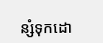ន្សំទុកដោ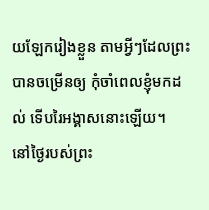យឡែករៀងខ្លួន តាមអ្វីៗដែលព្រះបានចម្រើនឲ្យ កុំចាំពេលខ្ញុំមកដល់ ទើបរៃអង្គាសនោះឡើយ។
នៅថ្ងៃរបស់ព្រះ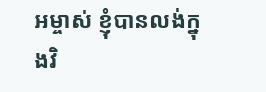អម្ចាស់ ខ្ញុំបានលង់ក្នុងវិ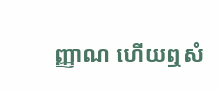ញ្ញាណ ហើយឮសំ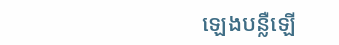ឡេងបន្លឺឡើ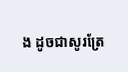ង ដូចជាសូរត្រែ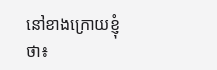នៅខាងក្រោយខ្ញុំថា៖